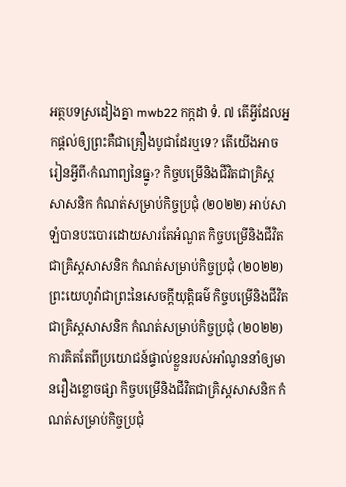អត្ថបទស្រដៀងគ្នា mwb22 កក្កដា ទំ. ៧ តើអ្វីដែលអ្នកផ្ដល់ឲ្យព្រះគឺជាគ្រឿងបូជាដែរឬទេ? តើយើងអាចរៀនអ្វីពី‹កំណាព្យនៃធ្នូ›? កិច្ចបម្រើនិងជីវិតជាគ្រិស្តសាសនិក កំណត់សម្រាប់កិច្ចប្រជុំ (២០២២) អាប់សាឡំបានបះបោរដោយសារតែអំណួត កិច្ចបម្រើនិងជីវិតជាគ្រិស្តសាសនិក កំណត់សម្រាប់កិច្ចប្រជុំ (២០២២) ព្រះយេហូវ៉ាជាព្រះនៃសេចក្ដីយុត្តិធម៌ កិច្ចបម្រើនិងជីវិតជាគ្រិស្តសាសនិក កំណត់សម្រាប់កិច្ចប្រជុំ (២០២២) ការគិតតែពីប្រយោជន៍ផ្ទាល់ខ្លួនរបស់អាំណូននាំឲ្យមានរឿងខ្លោចផ្សា កិច្ចបម្រើនិងជីវិតជាគ្រិស្តសាសនិក កំណត់សម្រាប់កិច្ចប្រជុំ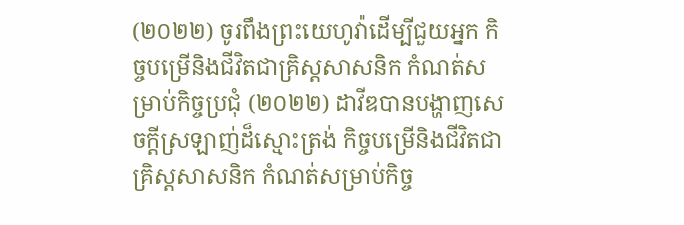(២០២២) ចូរពឹងព្រះយេហូវ៉ាដើម្បីជួយអ្នក កិច្ចបម្រើនិងជីវិតជាគ្រិស្តសាសនិក កំណត់សម្រាប់កិច្ចប្រជុំ (២០២២) ដាវីឌបានបង្ហាញសេចក្ដីស្រឡាញ់ដ៏ស្មោះត្រង់ កិច្ចបម្រើនិងជីវិតជាគ្រិស្តសាសនិក កំណត់សម្រាប់កិច្ច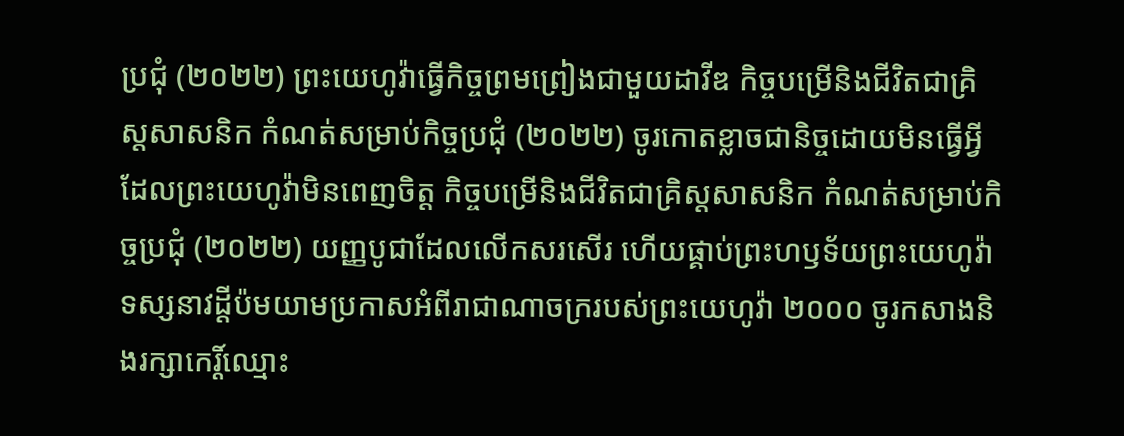ប្រជុំ (២០២២) ព្រះយេហូវ៉ាធ្វើកិច្ចព្រមព្រៀងជាមួយដាវីឌ កិច្ចបម្រើនិងជីវិតជាគ្រិស្តសាសនិក កំណត់សម្រាប់កិច្ចប្រជុំ (២០២២) ចូរកោតខ្លាចជានិច្ចដោយមិនធ្វើអ្វីដែលព្រះយេហូវ៉ាមិនពេញចិត្ត កិច្ចបម្រើនិងជីវិតជាគ្រិស្តសាសនិក កំណត់សម្រាប់កិច្ចប្រជុំ (២០២២) យញ្ញបូជាដែលលើកសរសើរ ហើយផ្គាប់ព្រះហឫទ័យព្រះយេហូវ៉ា ទស្សនាវដ្ដីប៉មយាមប្រកាសអំពីរាជាណាចក្ររបស់ព្រះយេហូវ៉ា ២០០០ ចូរកសាងនិងរក្សាកេរ្ដិ៍ឈ្មោះ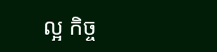ល្អ កិច្ច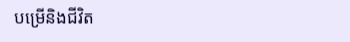បម្រើនិងជីវិត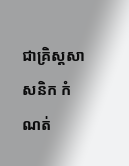ជាគ្រិស្តសាសនិក កំណត់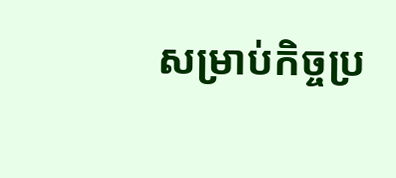សម្រាប់កិច្ចប្រ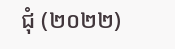ជុំ (២០២២)